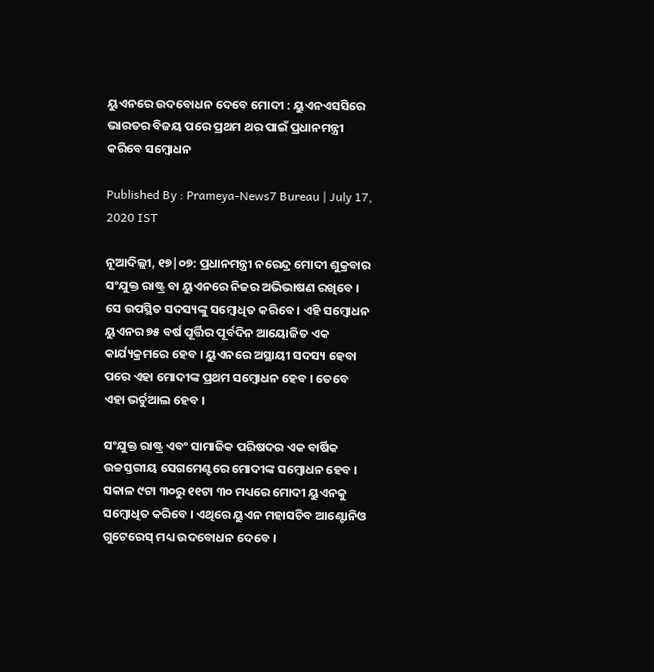ୟୁଏନରେ ଉଦବୋଧନ ଦେବେ ମୋଦୀ : ୟୁଏନଏସସିରେ ଭାରତର ବିଜୟ ପରେ ପ୍ରଥମ ଥର ପାଇଁ ପ୍ରଧାନମନ୍ତ୍ରୀ କରିବେ ସମ୍ବୋଧନ

Published By : Prameya-News7 Bureau | July 17, 2020 IST

ନୂଆଦିଲ୍ଲୀ, ୧୭|୦୭: ପ୍ରଧାନମନ୍ତ୍ରୀ ନରେନ୍ଦ୍ର ମୋଦୀ ଶୁକ୍ରବାର ସଂଯୁକ୍ତ ରାଷ୍ଟ୍ର ବା ୟୁଏନରେ ନିଜର ଅଭିଭାଷଣ ରଖିବେ । ସେ ଉପସ୍ଥିତ ସଦସ୍ୟଙ୍କୁ ସମ୍ବୋଧିତ କରିବେ । ଏହି ସମ୍ବୋଧନ ୟୁଏନର ୭୫ ବର୍ଷ ପୂର୍ତ୍ତିର ପୂର୍ବଦିନ ଆୟୋଜିତ ଏକ କାର୍ଯ୍ୟକ୍ରମରେ ହେବ । ୟୁଏନରେ ଅସ୍ଥାୟୀ ସଦସ୍ୟ ହେବା ପରେ ଏହା ମୋଦୀଙ୍କ ପ୍ରଥମ ସମ୍ବୋଧନ ହେବ । ତେବେ ଏହା ଭର୍ଚୁଆଲ ହେବ ।

ସଂଯୁକ୍ତ ରାଷ୍ଟ୍ର ଏବଂ ସାମାଜିକ ପରିଷଦର ଏକ ବାର୍ଷିକ ଉଚ୍ଚସ୍ତରୀୟ ସେଗମେଣ୍ଟରେ ମୋଦୀଙ୍କ ସମ୍ବୋଧନ ହେବ । ସକାଳ ୯ଟା ୩୦ରୁ ୧୧ଟା ୩୦ ମଧ୍ୟରେ ମୋଦୀ ୟୁଏନକୁ ସମ୍ବୋଧିତ କରିବେ । ଏଥିରେ ୟୁଏନ ମହାସଚିବ ଆଣ୍ଟୋନିଓ ଗୁଟେରେସ୍ ମଧ୍ୟ ଉଦବୋଧନ ଦେବେ ।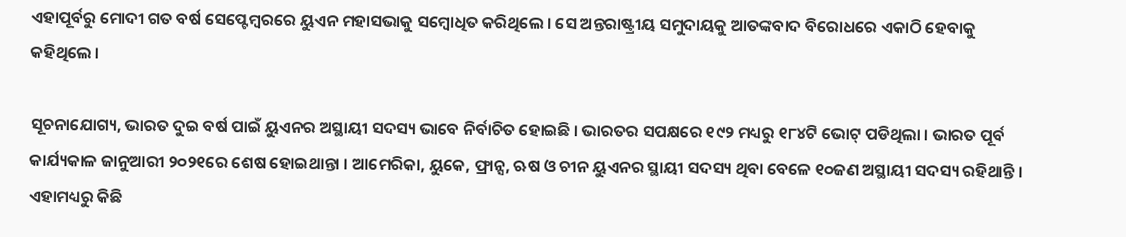ଏହାପୂର୍ବରୁ ମୋଦୀ ଗତ ବର୍ଷ ସେପ୍ଟେମ୍ବରରେ ୟୁଏନ ମହାସଭାକୁ ସମ୍ବୋଧିତ କରିଥିଲେ । ସେ ଅନ୍ତରାଷ୍ଟ୍ରୀୟ ସମୁଦାୟକୁ ଆତଙ୍କବାଦ ବିରୋଧରେ ଏକାଠି ହେବାକୁ କହିଥିଲେ ।

ସୂଚନାଯୋଗ୍ୟ, ଭାରତ ଦୁଇ ବର୍ଷ ପାଇଁ ୟୁଏନର ଅସ୍ଥାୟୀ ସଦସ୍ୟ ଭାବେ ନିର୍ବାଚିତ ହୋଇଛି । ଭାରତର ସପକ୍ଷରେ ୧୯୨ ମଧ୍ୟରୁ ୧୮୪ଟି ଭୋଟ୍ ପଡିଥିଲା । ଭାରତ ପୂର୍ବ କାର୍ଯ୍ୟକାଳ ଜାନୁଆରୀ ୨୦୨୧ରେ ଶେଷ ହୋଇଥାନ୍ତା । ଆମେରିକା, ୟୁକେ, ଫ୍ରାନ୍ସ, ଋଷ ଓ ଚୀନ ୟୁଏନର ସ୍ଥାୟୀ ସଦସ୍ୟ ଥିବା ବେଳେ ୧୦ଜଣ ଅସ୍ଥାୟୀ ସଦସ୍ୟ ରହିଥାନ୍ତି । ଏହାମଧ୍ୟରୁ କିଛି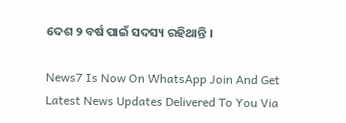ଦେଶ ୨ ବର୍ଷ ପାଇଁ ସଦସ୍ୟ ରହିଥାନ୍ତି ।

News7 Is Now On WhatsApp Join And Get Latest News Updates Delivered To You Via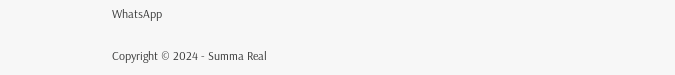WhatsApp

Copyright © 2024 - Summa Real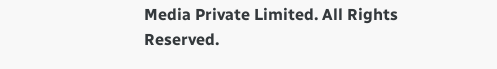Media Private Limited. All Rights Reserved.